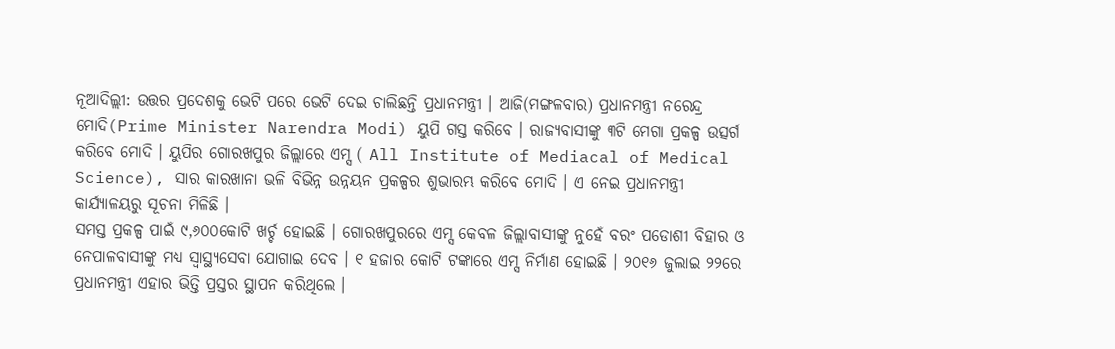ନୂଆଦିଲ୍ଲୀ: ଉତ୍ତର ପ୍ରଦେଶକୁ ଭେଟି ପରେ ଭେଟି ଦେଇ ଚାଲିଛନ୍ତି ପ୍ରଧାନମନ୍ତ୍ରୀ । ଆଜି(ମଙ୍ଗଳବାର) ପ୍ରଧାନମନ୍ତ୍ରୀ ନରେନ୍ଦ୍ର ମୋଦି(Prime Minister Narendra Modi) ୟୁପି ଗସ୍ତ କରିବେ । ରାଜ୍ୟବାସୀଙ୍କୁ ୩ଟି ମେଗା ପ୍ରକଳ୍ପ ଉତ୍ସର୍ଗ କରିବେ ମୋଦି । ୟୁପିର ଗୋରଖପୁର ଜିଲ୍ଲାରେ ଏମ୍ସ ( All Institute of Mediacal of Medical Science), ସାର କାରଖାନା ଭଳି ବିଭିନ୍ନ ଉନ୍ନୟନ ପ୍ରକଳ୍ପର ଶୁଭାରମ୍ଭ କରିବେ ମୋଦି । ଏ ନେଇ ପ୍ରଧାନମନ୍ତ୍ରୀ କାର୍ଯ୍ୟାଳୟରୁ ସୂଚନା ମିଳିଛି ।
ସମସ୍ତ ପ୍ରକଳ୍ପ ପାଇଁ ୯,୬୦୦କୋଟି ଖର୍ଚ୍ଚ ହୋଇଛି । ଗୋରଖପୁରରେ ଏମ୍ସ କେବଳ ଜିଲ୍ଲାବାସୀଙ୍କୁ ନୁହେଁ ବରଂ ପଡୋଶୀ ବିହାର ଓ ନେପାଳବାସୀଙ୍କୁ ମଧ୍ୟ ସ୍ବାସ୍ଥ୍ୟସେବା ଯୋଗାଇ ଦେବ । ୧ ହଜାର କୋଟି ଟଙ୍କାରେ ଏମ୍ସ ନିର୍ମାଣ ହୋଇଛି । ୨୦୧୬ ଜୁଲାଇ ୨୨ରେ ପ୍ରଧାନମନ୍ତ୍ରୀ ଏହାର ଭିତ୍ତି ପ୍ରସ୍ତର ସ୍ଥାପନ କରିଥିଲେ ।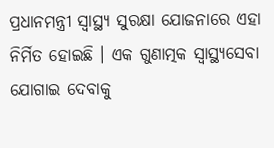ପ୍ରଧାନମନ୍ତ୍ରୀ ସ୍ବାସ୍ଥ୍ୟ ସୁରକ୍ଷା ଯୋଜନାରେ ଏହା ନିର୍ମିତ ହୋଇଛି । ଏକ ଗୁଣାତ୍ମକ ସ୍ବାସ୍ଥ୍ୟସେବା ଯୋଗାଇ ଦେବାକୁ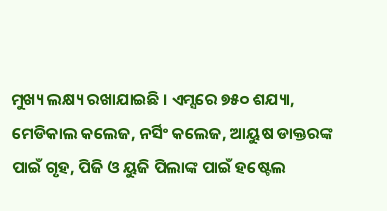ମୁଖ୍ୟ ଲକ୍ଷ୍ୟ ରଖାଯାଇଛି । ଏମ୍ସରେ ୭୫୦ ଶଯ୍ୟା, ମେଡିକାଲ କଲେଜ, ନର୍ସିଂ କଲେଜ, ଆୟୁଷ ଡାକ୍ତରଙ୍କ ପାଇଁ ଗୃହ, ପିଜି ଓ ୟୁଜି ପିଲାଙ୍କ ପାଇଁ ହଷ୍ଟେଲ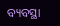ବ୍ୟବସ୍ଥା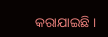କରାଯାଇଛି ।